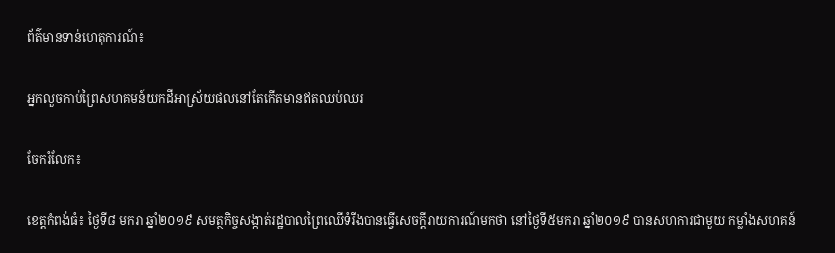ព័ត៌មានទាន់ហេតុការណ៍៖

អ្នកលួចកាប់ព្រៃសហគមន៍យកដីអាស្រ័យផលនៅតែកើតមានឥតឈប់ឈរ

ចែករំលែក៖

ខេត្តកំពង់ធំ៖ ថ្ងៃទី៨ មករា ឆ្នាំ២០១៩ សមត្ថកិច្ចសង្កាត់រដ្ឋបាលព្រៃឈើទំរីងបានធ្វើសេចក្ដីរាយការណ៍មកថា នៅថ្ងៃទី៥មករា ឆ្នាំ២០១៩ បានសហការជាមួយ កម្លាំងសហគន៍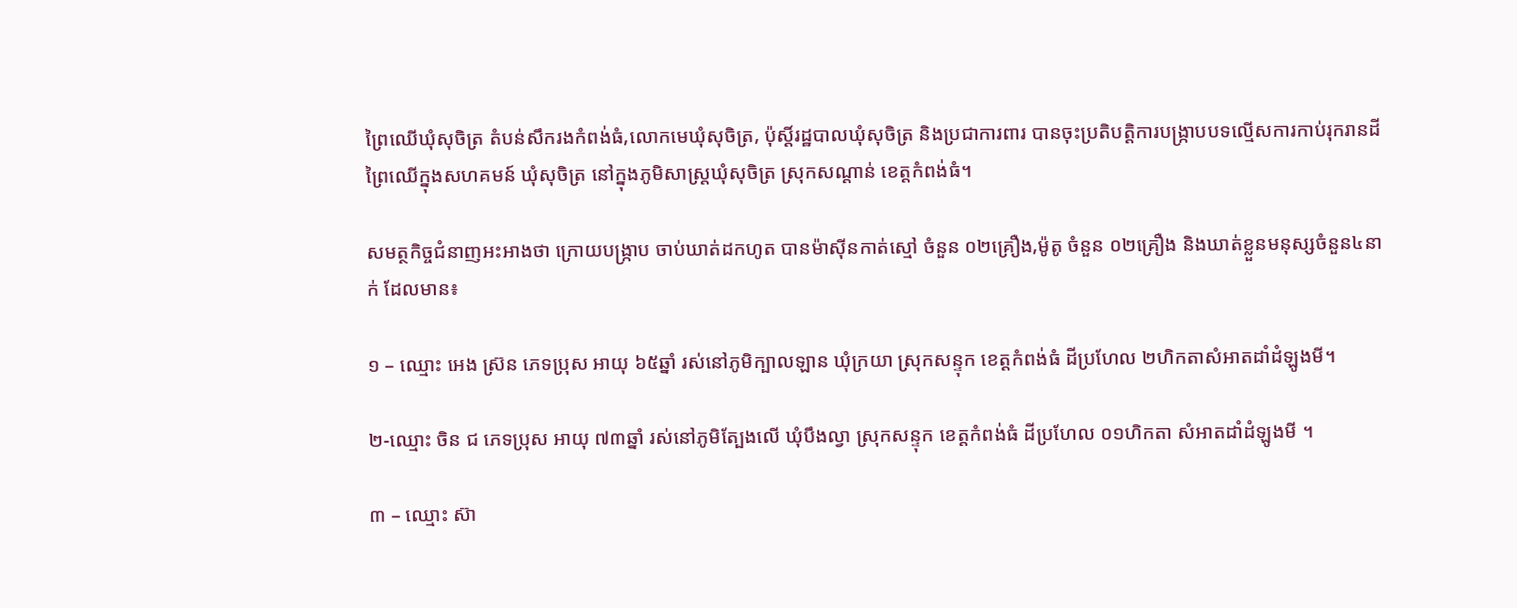ព្រៃឈើឃុំសុចិត្រ តំបន់សឹករងកំពង់ធំ,លោកមេឃុំសុចិត្រ, ប៉ុស្តិ៍រដ្ឋបាលឃុំសុចិត្រ និងប្រជាការពារ បានចុះប្រតិបត្តិការបង្ក្រាបបទល្មើសការកាប់រុករានដីព្រៃឈើក្នុងសហគមន៍ ឃុំសុចិត្រ នៅក្នុងភូមិសាស្ត្រឃុំសុចិត្រ ស្រុកសណ្តាន់ ខេត្តកំពង់ធំ។

សមត្ថកិច្ចជំនាញអះអាងថា ក្រោយបង្រ្កាប ចាប់ឃាត់ដកហូត បានម៉ាស៊ីនកាត់ស្មៅ ចំនួន ០២គ្រឿង,ម៉ូតូ ចំនួន ០២គ្រឿង និងឃាត់ខ្លួនមនុស្សចំនួន៤នាក់ ដែលមាន៖

១ – ឈ្មោះ អេង ស្រ៊ន ភេទប្រុស អាយុ ៦៥ឆ្នាំ រស់នៅភូមិក្បាលឡាន ឃុំក្រយា ស្រុកសន្ទុក ខេត្តកំពង់ធំ ដីប្រហែល ២ហិកតាសំអាតដាំដំឡូងមី។

២-ឈ្មោះ ចិន ជ ភេទប្រុស អាយុ ៧៣ឆ្នាំ រស់នៅភូមិត្បែងលើ ឃុំបឹងល្វា ស្រុកសន្ទុក ខេត្តកំពង់ធំ ដីប្រហែល ០១ហិកតា សំអាតដាំដំឡូងមី ។

៣ – ឈ្មោះ ស៊ា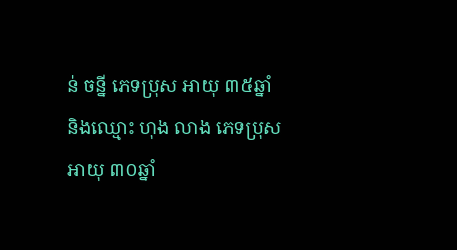ន់ ចន្នី ភេទប្រុស អាយុ ៣៥ឆ្នាំ និងឈ្មោះ ហុង លាង ភេទប្រុស អាយុ ៣០ឆ្នាំ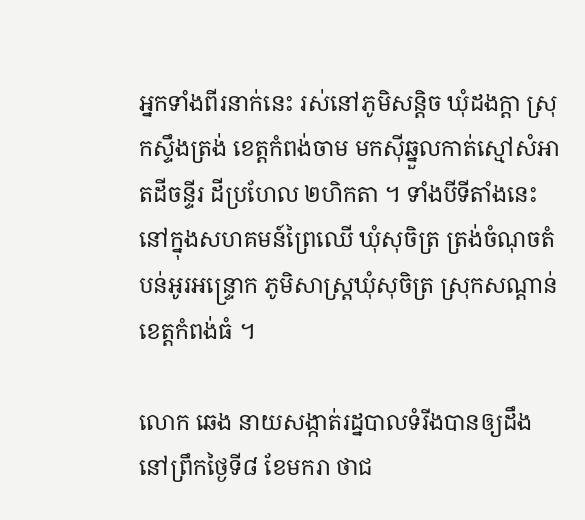អ្នកទាំងពីរនាក់នេះ រស់នៅភូមិសន្តិច ឃុំដងក្តា ស្រុកស្ទឹងត្រង់ ខេត្តកំពង់ចាម មកស៊ីឆ្នួលកាត់ស្មៅសំអាតដីចន្ទីរ ដីប្រហែល ២ហិកតា ។ ទាំងបីទីតាំងនេះនៅក្នុងសហគមន៍ព្រៃឈើ ឃុំសុចិត្រ ត្រង់ចំណុចតំបន់អូរអន្ទ្រោក ភូមិសាស្រ្តឃុំសុចិត្រ ស្រុកសណ្តាន់ ខេត្តកំពង់ធំ ។

លោក ឆេង នាយសង្កាត់រដ្នបាលទំរីងបានឲ្យដឹងនៅព្រឹកថ្ងៃទី៨ ខែមករា ថាជ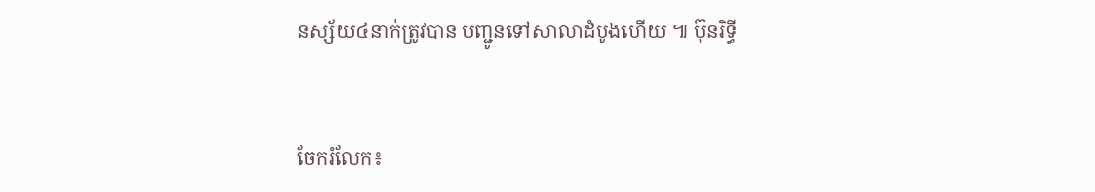នស្ស័យ៤នាក់ត្រូវបាន បញ្ជូនទៅសាលាដំបូងហើយ ៕ ប៊ុនរិទ្ធី


ចែករំលែក៖